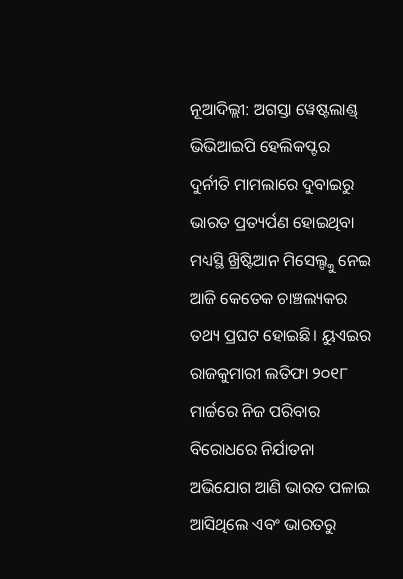ନୂଆଦିଲ୍ଲୀ: ଅଗସ୍ତା ୱେଷ୍ଟଲାଣ୍ଡ୍ ଭିଭିଆଇପି ହେଲିକପ୍ଟର ଦୁର୍ନୀତି ମାମଲାରେ ଦୁବାଇରୁ ଭାରତ ପ୍ରତ୍ୟର୍ପଣ ହୋଇଥିବା ମଧ୍ୟସ୍ଥି ଖ୍ରିଷ୍ଟିଆନ ମିସେଲ୍ଙ୍କୁ ନେଇ ଆଜି କେତେକ ଚାଞ୍ଚଲ୍ୟକର ତଥ୍ୟ ପ୍ରଘଟ ହୋଇଛି। ୟୁଏଇର ରାଜକୁମାରୀ ଲତିଫା ୨୦୧୮ ମାର୍ଚ୍ଚରେ ନିଜ ପରିବାର ବିରୋଧରେ ନିର୍ଯାତନା ଅଭିଯୋଗ ଆଣି ଭାରତ ପଳାଇ ଆସିଥିଲେ ଏବଂ ଭାରତରୁ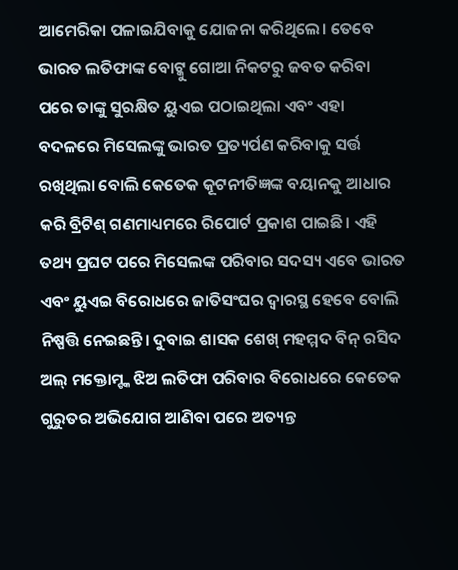ଆମେରିକା ପଳାଇଯିବାକୁ ଯୋଜନା କରିଥିଲେ। ତେବେ ଭାରତ ଲତିଫାଙ୍କ ବୋଟ୍କୁ ଗୋଆ ନିକଟରୁ ଜବତ କରିବା ପରେ ତାଙ୍କୁ ସୁରକ୍ଷିତ ୟୁଏଇ ପଠାଇଥିଲା ଏବଂ ଏହା ବଦଳରେ ମିସେଲଙ୍କୁ ଭାରତ ପ୍ରତ୍ୟର୍ପଣ କରିବାକୁ ସର୍ତ୍ତ ରଖିଥିଲା ବୋଲି କେତେକ କୂଟନୀତିଜ୍ଞଙ୍କ ବୟାନକୁ ଆଧାର କରି ବ୍ରିଟିଶ୍ ଗଣମାଧ୍ୟମରେ ରିପୋର୍ଟ ପ୍ରକାଶ ପାଇଛି। ଏହି ତଥ୍ୟ ପ୍ରଘଟ ପରେ ମିସେଲଙ୍କ ପରିବାର ସଦସ୍ୟ ଏବେ ଭାରତ ଏବଂ ୟୁଏଇ ବିରୋଧରେ ଜାତିସଂଘର ଦ୍ବାରସ୍ଥ ହେବେ ବୋଲି ନିଷ୍ପତ୍ତି ନେଇଛନ୍ତି। ଦୁବାଇ ଶାସକ ଶେଖ୍ ମହମ୍ମଦ ବିନ୍ ରସିଦ ଅଲ୍ ମକ୍ତୋମ୍ଙ୍କ ଝିଅ ଲତିଫା ପରିବାର ବିରୋଧରେ କେତେକ ଗୁରୁତର ଅଭିଯୋଗ ଆଣିବା ପରେ ଅତ୍ୟନ୍ତ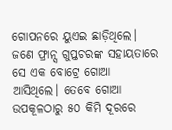ଗୋପନରେ ୟୁଏଇ ଛାଡ଼ିଥିଲେ। ଜଣେ ଫ୍ରାନ୍ସ ଗୁପ୍ତଚରଙ୍କ ସହାୟତାରେ ସେ ଏକ ବୋଟ୍ରେ ଗୋଆ ଆସିଥିଲେ। ତେବେ ଗୋଆ ଉପକୂଳଠାରୁ ୫୦ କିମି ଦୂରରେ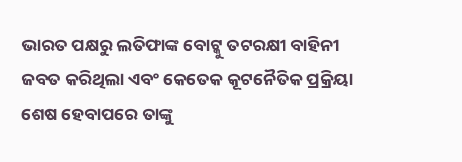ଭାରତ ପକ୍ଷରୁ ଲତିଫାଙ୍କ ବୋଟ୍କୁ ତଟରକ୍ଷୀ ବାହିନୀ ଜବତ କରିଥିଲା ଏବଂ କେତେକ କୂଟନୈତିକ ପ୍ରକ୍ରିୟା ଶେଷ ହେବାପରେ ତାଙ୍କୁ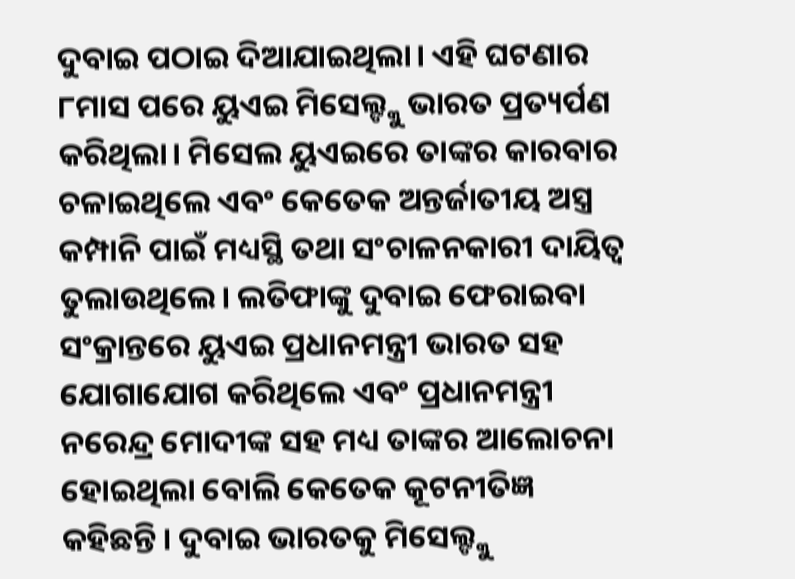ଦୁବାଇ ପଠାଇ ଦିଆଯାଇଥିଲା। ଏହି ଘଟଣାର ୮ମାସ ପରେ ୟୁଏଇ ମିସେଲ୍ଙ୍କୁ ଭାରତ ପ୍ରତ୍ୟର୍ପଣ କରିଥିଲା। ମିସେଲ ୟୁଏଇରେ ତାଙ୍କର କାରବାର ଚଳାଇଥିଲେ ଏବଂ କେତେକ ଅନ୍ତର୍ଜାତୀୟ ଅସ୍ତ୍ର କମ୍ପାନି ପାଇଁ ମଧ୍ୟସ୍ଥି ତଥା ସଂଚାଳନକାରୀ ଦାୟିତ୍ବ ତୁଲାଉଥିଲେ। ଲତିଫାଙ୍କୁ ଦୁବାଇ ଫେରାଇବା ସଂକ୍ରାନ୍ତରେ ୟୁଏଇ ପ୍ରଧାନମନ୍ତ୍ରୀ ଭାରତ ସହ ଯୋଗାଯୋଗ କରିଥିଲେ ଏବଂ ପ୍ରଧାନମନ୍ତ୍ରୀ ନରେନ୍ଦ୍ର ମୋଦୀଙ୍କ ସହ ମଧ୍ୟ ତାଙ୍କର ଆଲୋଚନା ହୋଇଥିଲା ବୋଲି କେତେକ କୂଟନୀତିଜ୍ଞ କହିଛନ୍ତି। ଦୁବାଇ ଭାରତକୁ ମିସେଲ୍ଙ୍କୁ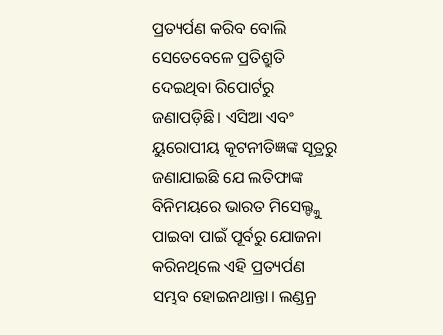ପ୍ରତ୍ୟର୍ପଣ କରିବ ବୋଲି ସେତେବେଳେ ପ୍ରତିଶ୍ରୁତି ଦେଇଥିବା ରିପୋର୍ଟରୁ ଜଣାପଡ଼ିଛି। ଏସିଆ ଏବଂ ୟୁରୋପୀୟ କୂଟନୀତିଜ୍ଞଙ୍କ ସୂତ୍ରରୁ ଜଣାଯାଇଛି ଯେ ଲତିଫାଙ୍କ ବିନିମୟରେ ଭାରତ ମିସେଲ୍ଙ୍କୁ ପାଇବା ପାଇଁ ପୂର୍ବରୁ ଯୋଜନା କରିନଥିଲେ ଏହି ପ୍ରତ୍ୟର୍ପଣ ସମ୍ଭବ ହୋଇନଥାନ୍ତା। ଲଣ୍ଡନ୍ର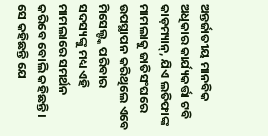ଅନ୍ତର୍ଜାତୀୟ ମାନବିକ ଅଧିକାର କାର୍ଯ୍ୟକର୍ତ୍ତା ଟବି କାଡ଼ମ୍ୟାନ୍, ଯିଏ ଲତିଫାଙ୍କ ମାମଲାକୁ ଜାତିସଂଘରେ ଉପସ୍ଥାପନ କରିଥିଲେ ଏବେ ମିସେଲ୍ଙ୍କ ପରିବାର ସଦସ୍ୟଙ୍କୁ ମଧ୍ୟ ଏହି ମାମଲାରେ ସମର୍ଥନ କରିବେ ବୋଲି କହିଛନ୍ତି। ସେ କହିଛନ୍ତି ଯେ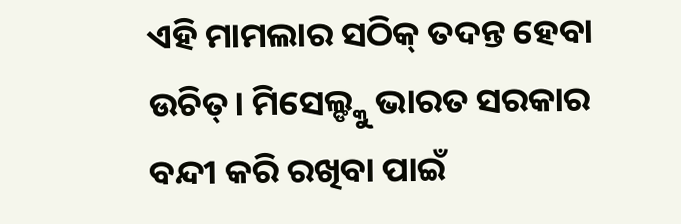ଏହି ମାମଲାର ସଠିକ୍ ତଦନ୍ତ ହେବା ଉଚିତ୍। ମିସେଲ୍ଙ୍କୁ ଭାରତ ସରକାର ବନ୍ଦୀ କରି ରଖିବା ପାଇଁ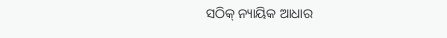ସଠିକ୍ ନ୍ୟାୟିକ ଆଧାର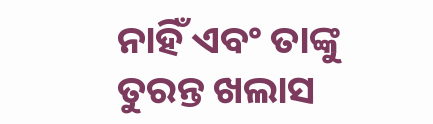ନାହିଁ ଏବଂ ତାଙ୍କୁ ତୁରନ୍ତ ଖଲାସ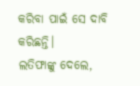କରିବା ପାଇଁ ସେ ଦାବି କରିଛନ୍ତି।
ଲତିଫାଙ୍କୁ ଦେଲେ,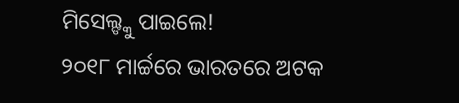ମିସେଲ୍ଙ୍କୁ ପାଇଲେ!
୨୦୧୮ ମାର୍ଚ୍ଚରେ ଭାରତରେ ଅଟକ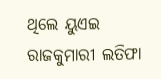ଥିଲେ ୟୁଏଇ ରାଜକୁମାରୀ ଲତିଫା